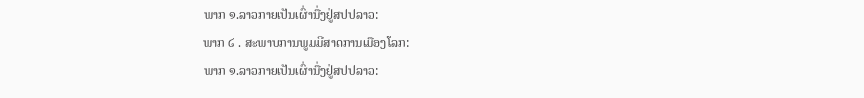ພາກ ໑.ລາວກາຍເປັນເຜົ່ານື່ງຢູ່ສປປລາວ:
ພາກ ໒ . ສະພາບການພູມມີສາດການເມືອງໂລກ:
ພາກ ໑.ລາວກາຍເປັນເຜົ່ານື່ງຢູ່ສປປລາວ: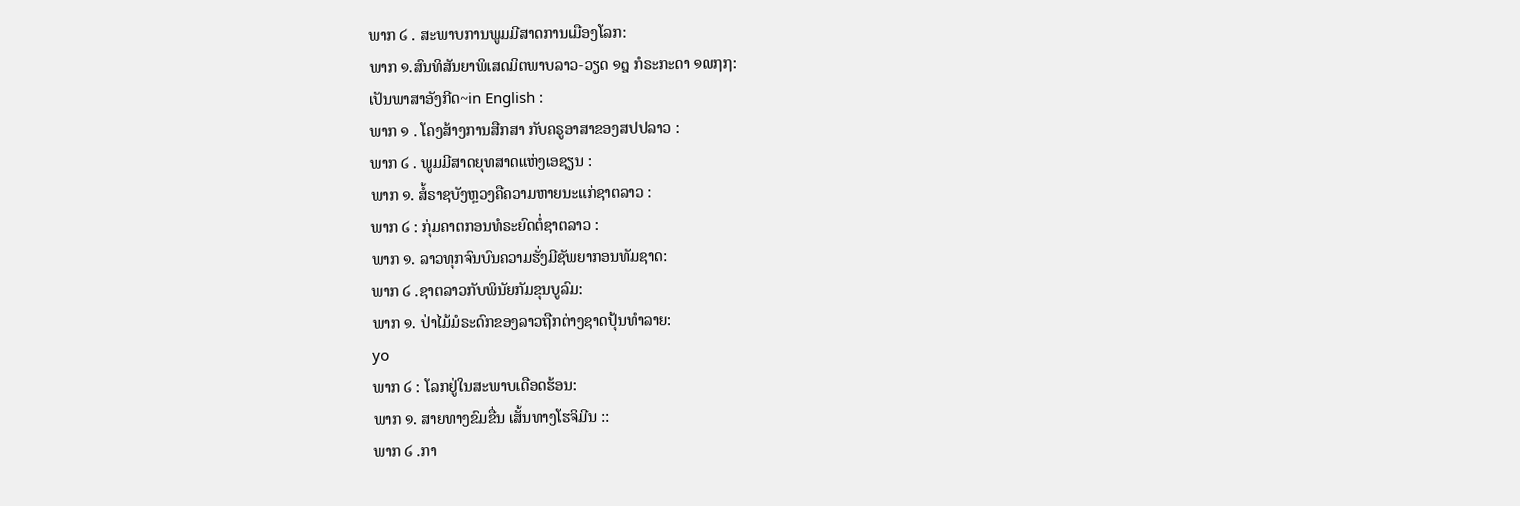ພາກ ໒ . ສະພາບການພູມມີສາດການເມືອງໂລກ:
ພາກ ໑.ສົນທິສັນຍາພິເສດມິຕພາບລາວ-ວຽດ ໑໘ ກໍຣະກະດາ ໑໙໗໗:
ເປັນພາສາອັງກີດ~in English :
ພາກ ໑ . ໂຄງສ້າງການສືກສາ ກັບຄຣູອາສາຂອງສປປລາວ :
ພາກ ໒ . ພູມມີສາດຍຸທສາດແຫ່ງເອຊຽນ :
ພາກ ໑. ສໍ້ຣາຊບັງຫຼວງຄືຄວາມຫາຍນະແກ່ຊາຕລາວ :
ພາກ ໒ : ກຸ່ມຄາຕກອນທໍຣະຍົດຕໍ່ຊາຕລາວ :
ພາກ ໑. ລາວທຸກຈົນບົນຄວາມຮັ່ງມີຊັພຍາກອນທັມຊາດ:
ພາກ ໒ .ຊາຕລາວກັບພິນັຍກັມຂຸນບູລົມ:
ພາກ ໑. ປ່າໄມ້ມໍຣະດົກຂອງລາວຖືກຕ່າງຊາດປຸ້ນທຳລາຍ:
yo
ພາກ ໒ : ໂລກຢູ່ໃນສະພາບເດືອດຮ້ອນ:
ພາກ ໑. ສາຍທາງຂົມຂື່ນ ເສັ້ນທາງໂຮຈິມີນ ::
ພາກ ໒ .ກາ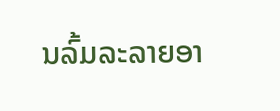ນລົ້ມລະລາຍອາ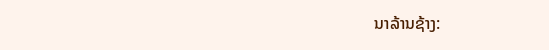ນາລ້ານຊ້າງ: